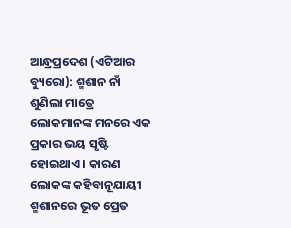ଆନ୍ଧ୍ରପ୍ରଦେଶ (ଏଟିଆର ବ୍ୟୁରୋ): ଶ୍ମଶାନ ନାଁ ଶୁଣିଲା ମାତ୍ରେ ଲୋକମାନଙ୍କ ମନରେ ଏକ ପ୍ରକାର ଭୟ ସୃଷ୍ଟି ହୋଇଥାଏ । କାରଣ ଲୋକଙ୍କ କହିବାନୂଯାୟୀ ଶ୍ମଶାନରେ ଭୂତ ପ୍ରେତ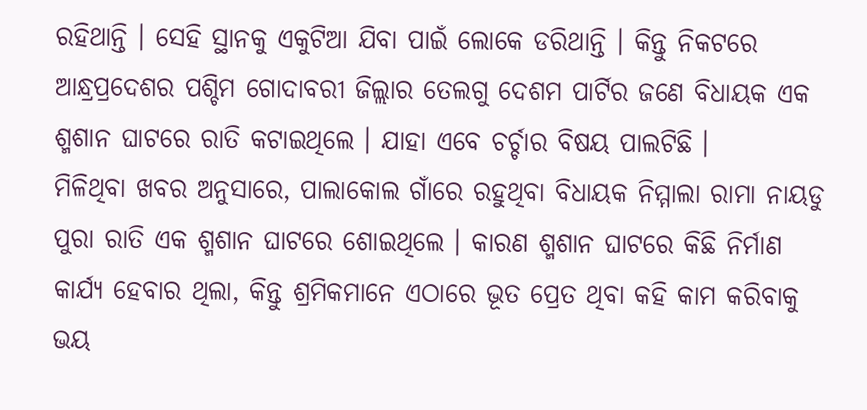ରହିଥାନ୍ତି । ସେହି ସ୍ଥାନକୁ ଏକୁଟିଆ ଯିବା ପାଇଁ ଲୋକେ ଡରିଥାନ୍ତି । କିନ୍ତୁ ନିକଟରେ ଆନ୍ଧ୍ରପ୍ରଦେଶର ପଶ୍ଚିମ ଗୋଦାବରୀ ଜିଲ୍ଲାର ତେଲଗୁ ଦେଶମ ପାର୍ଟିର ଜଣେ ବିଧାୟକ ଏକ ଶ୍ମଶାନ ଘାଟରେ ରାତି କଟାଇଥିଲେ । ଯାହା ଏବେ ଚର୍ଚ୍ଚାର ବିଷୟ ପାଲଟିଛି ।
ମିଳିଥିବା ଖବର ଅନୁସାରେ, ପାଲାକୋଲ ଗାଁରେ ରହୁଥିବା ବିଧାୟକ ନିମ୍ମାଲା ରାମା ନାୟଡୁ ପୁରା ରାତି ଏକ ଶ୍ମଶାନ ଘାଟରେ ଶୋଇଥିଲେ । କାରଣ ଶ୍ମଶାନ ଘାଟରେ କିଛି ନିର୍ମାଣ କାର୍ଯ୍ୟ ହେବାର ଥିଲା, କିନ୍ତୁ ଶ୍ରମିକମାନେ ଏଠାରେ ଭୂତ ପ୍ରେତ ଥିବା କହି କାମ କରିବାକୁ ଭୟ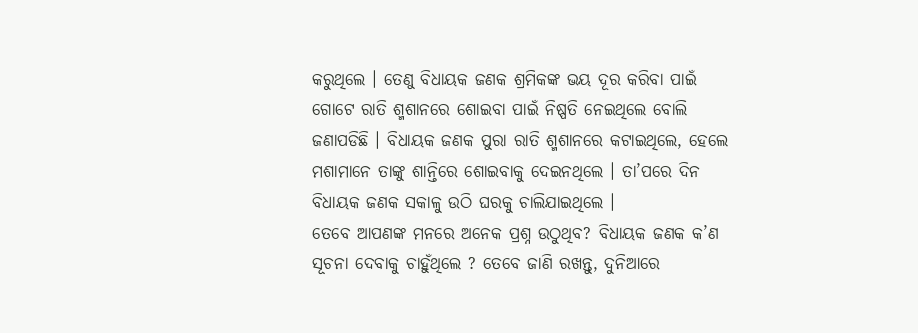କରୁଥିଲେ । ତେଣୁ ବିଧାୟକ ଜଣକ ଶ୍ରମିକଙ୍କ ଭୟ ଦୂର କରିବା ପାଇଁ ଗୋଟେ ରାତି ଶ୍ମଶାନରେ ଶୋଇବା ପାଇଁ ନିଷ୍ପତି ନେଇଥିଲେ ବୋଲି ଜଣାପଡିଛି । ବିଧାୟକ ଜଣକ ପୁରା ରାତି ଶ୍ମଶାନରେ କଟାଇଥିଲେ, ହେଲେ ମଶାମାନେ ତାଙ୍କୁ ଶାନ୍ତିରେ ଶୋଇବାକୁ ଦେଇନଥିଲେ । ତା’ପରେ ଦିନ ବିଧାୟକ ଜଣକ ସକାଳୁ ଉଠି ଘରକୁ ଚାଲିଯାଇଥିଲେ ।
ତେବେ ଆପଣଙ୍କ ମନରେ ଅନେକ ପ୍ରଶ୍ନ ଉଠୁଥିବ? ବିଧାୟକ ଜଣକ କ’ଣ ସୂଚନା ଦେବାକୁ ଚାହୁଁଥିଲେ ? ତେବେ ଜାଣି ରଖନ୍ତୁ, ଦୁନିଆରେ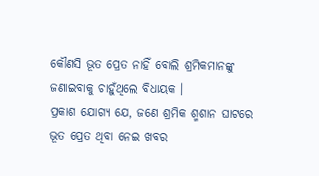କୌଣସି ଭୂତ ପ୍ରେତ ନାହିଁ ବୋଲି ଶ୍ରମିକମାନଙ୍କୁ ଜଣାଇବାକୁ ଚାହୁଁଥିଲେ ବିଧାୟକ ।
ପ୍ରକାଶ ଯୋଗ୍ୟ ଯେ, ଜଣେ ଶ୍ରମିକ ଶ୍ମଶାନ ଘାଟରେ ଭୂତ ପ୍ରେତ ଥିବା ନେଇ ଖବର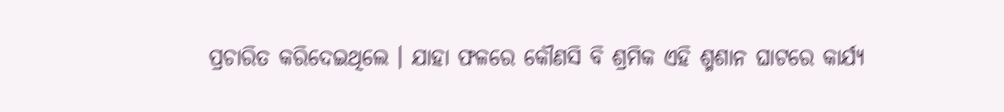ପ୍ରଚାରିତ କରିଦେଇଥିଲେ । ଯାହା ଫଳରେ କୌଣସି ବି ଶ୍ରମିକ ଏହି ଶ୍ମଶାନ ଘାଟରେ କାର୍ଯ୍ୟ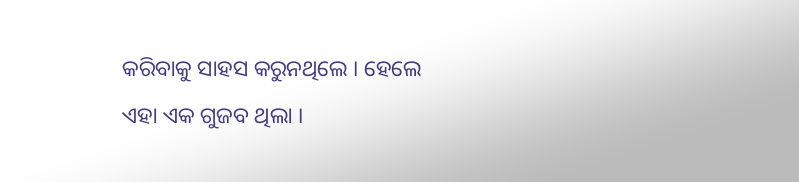କରିବାକୁ ସାହସ କରୁନଥିଲେ । ହେଲେ ଏହା ଏକ ଗୁଜବ ଥିଲା ।